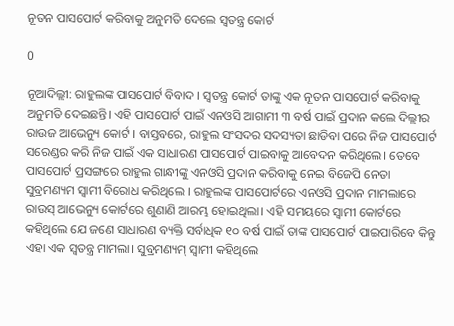ନୂତନ ପାସପୋର୍ଟ କରିବାକୁ ଅନୁମତି ଦେଲେ ସ୍ୱତନ୍ତ୍ର କୋର୍ଟ

0

ନୂଆଦିଲ୍ଲୀ: ରାହୁଲଙ୍କ ପାସପୋର୍ଟ ବିବାଦ । ସ୍ୱତନ୍ତ୍ର କୋର୍ଟ ତାଙ୍କୁ ଏକ ନୂତନ ପାସପୋର୍ଟ କରିବାକୁ ଅନୁମତି ଦେଇଛନ୍ତି। ଏହି ପାସପୋର୍ଟ ପାଇଁ ଏନଓସି ଆଗାମୀ ୩ ବର୍ଷ ପାଇଁ ପ୍ରଦାନ କଲେ ଦିଲ୍ଲୀର ରାଉଜ ଆଭେନ୍ୟୁ କୋର୍ଟ । ବାସ୍ତବରେ, ରାହୁଲ ସଂସଦର ସଦସ୍ୟତା ଛାଡିବା ପରେ ନିଜ ପାସପୋର୍ଟ ସରେଣ୍ଡର କରି ନିଜ ପାଇଁ ଏକ ସାଧାରଣ ପାସପୋର୍ଟ ପାଇବାକୁ ଆବେଦନ କରିଥିଲେ। ତେବେ ପାସପୋର୍ଟ ପ୍ରସଙ୍ଗରେ ରାହୁଲ ଗାନ୍ଧୀଙ୍କୁ ଏନଓସି ପ୍ରଦାନ କରିବାକୁ ନେଇ ବିଜେପି ନେତା ସୁବ୍ରମଣ୍ୟମ ସ୍ୱାମୀ ବିରୋଧ କରିଥିଲେ । ରାହୁଲଙ୍କ ପାସପୋର୍ଟରେ ଏନଓସି ପ୍ରଦାନ ମାମଲାରେ ରାଉସ୍ ଆଭେନ୍ୟୁ କୋର୍ଟରେ ଶୁଣାଣି ଆରମ୍ଭ ହୋଇଥିଲା। ଏହି ସମୟରେ ସ୍ୱାମୀ କୋର୍ଟରେ କହିଥିଲେ ଯେ ଜଣେ ସାଧାରଣ ବ୍ୟକ୍ତି ସର୍ବାଧିକ ୧୦ ବର୍ଷ ପାଇଁ ତାଙ୍କ ପାସପୋର୍ଟ ପାଇପାରିବେ କିନ୍ତୁ ଏହା ଏକ ସ୍ୱତନ୍ତ୍ର ମାମଲା। ସୁବ୍ରମଣ୍ୟମ୍ ସ୍ୱାମୀ କହିଥିଲେ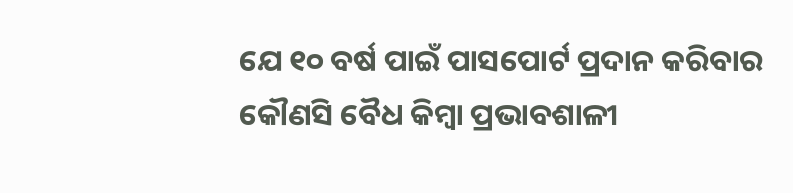ଯେ ୧୦ ବର୍ଷ ପାଇଁ ପାସପୋର୍ଟ ପ୍ରଦାନ କରିବାର କୌଣସି ବୈଧ କିମ୍ବା ପ୍ରଭାବଶାଳୀ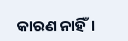କାରଣ ନାହିଁ।